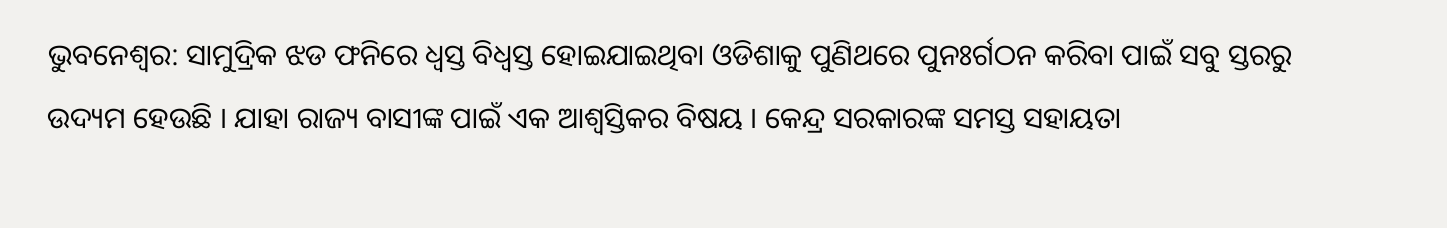ଭୁବନେଶ୍ବର: ସାମୁଦ୍ରିକ ଝଡ ଫନିରେ ଧ୍ବସ୍ତ ବିଧ୍ବସ୍ତ ହୋଇଯାଇଥିବା ଓଡିଶାକୁ ପୁଣିଥରେ ପୁନଃର୍ଗଠନ କରିବା ପାଇଁ ସବୁ ସ୍ତରରୁ ଉଦ୍ୟମ ହେଉଛି । ଯାହା ରାଜ୍ୟ ବାସୀଙ୍କ ପାଇଁ ଏକ ଆଶ୍ବସ୍ତିକର ବିଷୟ । କେନ୍ଦ୍ର ସରକାରଙ୍କ ସମସ୍ତ ସହାୟତା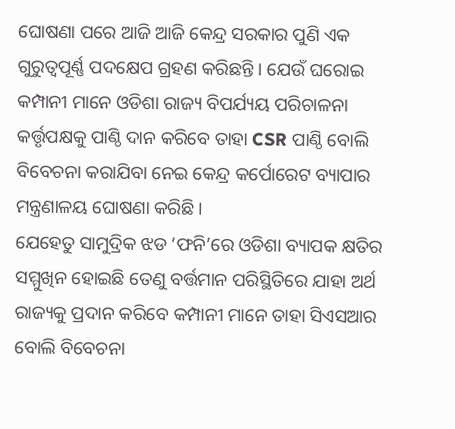ଘୋଷଣା ପରେ ଆଜି ଆଜି କେନ୍ଦ୍ର ସରକାର ପୁଣି ଏକ ଗୁରୁତ୍ବପୂର୍ଣ୍ଣ ପଦକ୍ଷେପ ଗ୍ରହଣ କରିଛନ୍ତି । ଯେଉଁ ଘରୋଇ କମ୍ପାନୀ ମାନେ ଓଡିଶା ରାଜ୍ୟ ବିପର୍ଯ୍ୟୟ ପରିଚାଳନା କର୍ତ୍ତୃପକ୍ଷକୁ ପାଣ୍ଠି ଦାନ କରିବେ ତାହା CSR ପାଣ୍ଠି ବୋଲି ବିବେଚନା କରାଯିବା ନେଇ କେନ୍ଦ୍ର କର୍ପୋରେଟ ବ୍ୟାପାର ମନ୍ତ୍ରଣାଳୟ ଘୋଷଣା କରିଛି ।
ଯେହେତୁ ସାମୁଦ୍ରିକ ଝଡ ‘ଫନି’ରେ ଓଡିଶା ବ୍ୟାପକ କ୍ଷତିର ସମ୍ମୁଖିନ ହୋଇଛି ତେଣୁ ବର୍ତ୍ତମାନ ପରିସ୍ଥିତିରେ ଯାହା ଅର୍ଥ ରାଜ୍ୟକୁ ପ୍ରଦାନ କରିବେ କମ୍ପାନୀ ମାନେ ତାହା ସିଏସଆର ବୋଲି ବିବେଚନା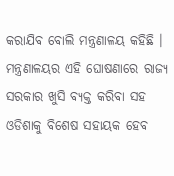କରାଯିବ ବୋଲି ମନ୍ତ୍ରଣାଳୟ କହିଛି ।
ମନ୍ତ୍ରଣାଳୟର ଏହି ଘୋଷଣାରେ ରାଜ୍ୟ ସରକାର ଖୁସି ବ୍ୟକ୍ତ କରିବା ସହ ଓଡିଶାକୁ ବିଶେଷ ସହାୟକ ହେବ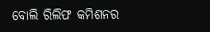ବୋଲି ରିଲିଫ କମିଶନର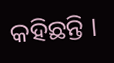କହିଛନ୍ତି ।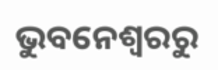ଭୁବନେଶ୍ବରରୁ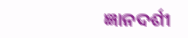ଜ୍ଞାନଦର୍ଶୀ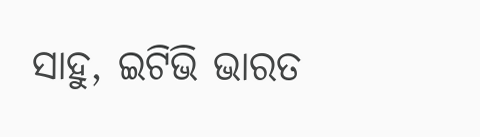ସାହୁ, ଇଟିଭି ଭାରତ